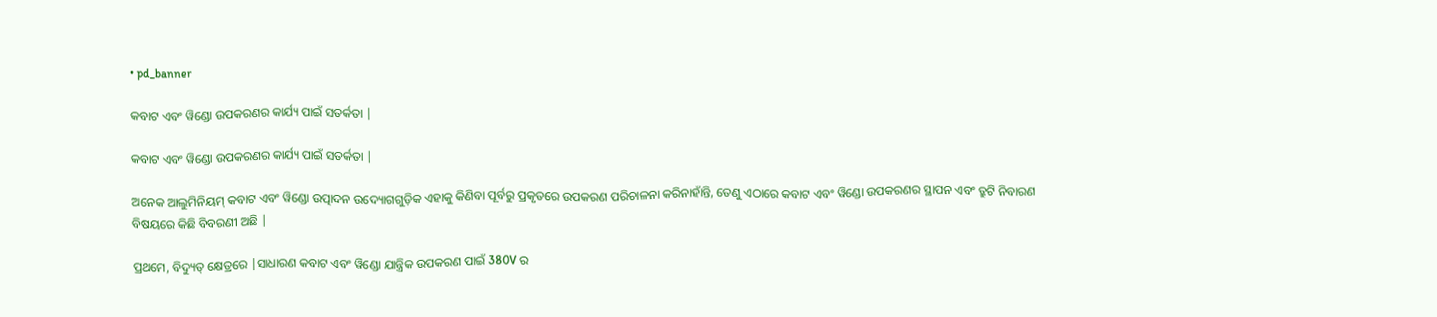• pd_banner

କବାଟ ଏବଂ ୱିଣ୍ଡୋ ଉପକରଣର କାର୍ଯ୍ୟ ପାଇଁ ସତର୍କତା |

କବାଟ ଏବଂ ୱିଣ୍ଡୋ ଉପକରଣର କାର୍ଯ୍ୟ ପାଇଁ ସତର୍କତା |

ଅନେକ ଆଲୁମିନିୟମ୍ କବାଟ ଏବଂ ୱିଣ୍ଡୋ ଉତ୍ପାଦନ ଉଦ୍ୟୋଗଗୁଡ଼ିକ ଏହାକୁ କିଣିବା ପୂର୍ବରୁ ପ୍ରକୃତରେ ଉପକରଣ ପରିଚାଳନା କରିନାହାଁନ୍ତି, ତେଣୁ ଏଠାରେ କବାଟ ଏବଂ ୱିଣ୍ଡୋ ଉପକରଣର ସ୍ଥାପନ ଏବଂ ତ୍ରୁଟି ନିବାରଣ ବିଷୟରେ କିଛି ବିବରଣୀ ଅଛି |

ପ୍ରଥମେ, ବିଦ୍ୟୁତ୍ କ୍ଷେତ୍ରରେ |ସାଧାରଣ କବାଟ ଏବଂ ୱିଣ୍ଡୋ ଯାନ୍ତ୍ରିକ ଉପକରଣ ପାଇଁ 380V ର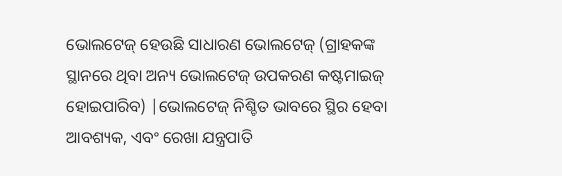ଭୋଲଟେଜ୍ ହେଉଛି ସାଧାରଣ ଭୋଲଟେଜ୍ (ଗ୍ରାହକଙ୍କ ସ୍ଥାନରେ ଥିବା ଅନ୍ୟ ଭୋଲଟେଜ୍ ଉପକରଣ କଷ୍ଟମାଇଜ୍ ହୋଇପାରିବ) |ଭୋଲଟେଜ୍ ନିଶ୍ଚିତ ଭାବରେ ସ୍ଥିର ହେବା ଆବଶ୍ୟକ, ଏବଂ ରେଖା ଯନ୍ତ୍ରପାତି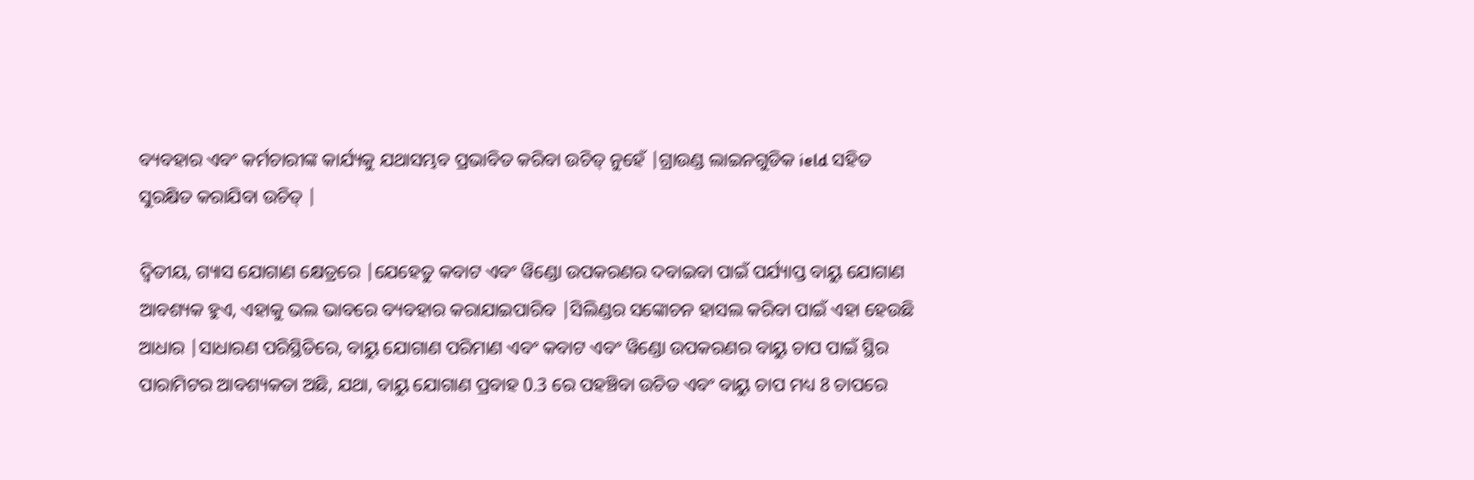ବ୍ୟବହାର ଏବଂ କର୍ମଚାରୀଙ୍କ କାର୍ଯ୍ୟକୁ ଯଥାସମ୍ଭବ ପ୍ରଭାବିତ କରିବା ଉଚିତ୍ ନୁହେଁ |ଗ୍ରାଉଣ୍ଡ ଲାଇନଗୁଡିକ ield ସହିତ ସୁରକ୍ଷିତ କରାଯିବା ଉଚିତ୍ |

ଦ୍ୱିତୀୟ, ଗ୍ୟାସ ଯୋଗାଣ କ୍ଷେତ୍ରରେ |ଯେହେତୁ କବାଟ ଏବଂ ୱିଣ୍ଡୋ ଉପକରଣର ଦବାଇବା ପାଇଁ ପର୍ଯ୍ୟାପ୍ତ ବାୟୁ ଯୋଗାଣ ଆବଶ୍ୟକ ହୁଏ, ଏହାକୁ ଭଲ ଭାବରେ ବ୍ୟବହାର କରାଯାଇପାରିବ |ସିଲିଣ୍ଡର ସଙ୍କୋଚନ ହାସଲ କରିବା ପାଇଁ ଏହା ହେଉଛି ଆଧାର |ସାଧାରଣ ପରିସ୍ଥିତିରେ, ବାୟୁ ଯୋଗାଣ ପରିମାଣ ଏବଂ କବାଟ ଏବଂ ୱିଣ୍ଡୋ ଉପକରଣର ବାୟୁ ଚାପ ପାଇଁ ସ୍ଥିର ପାରାମିଟର ଆବଶ୍ୟକତା ଅଛି, ଯଥା, ବାୟୁ ଯୋଗାଣ ପ୍ରବାହ 0.3 ରେ ପହଞ୍ଚିବା ଉଚିତ ଏବଂ ବାୟୁ ଚାପ ମଧ୍ୟ 8 ଚାପରେ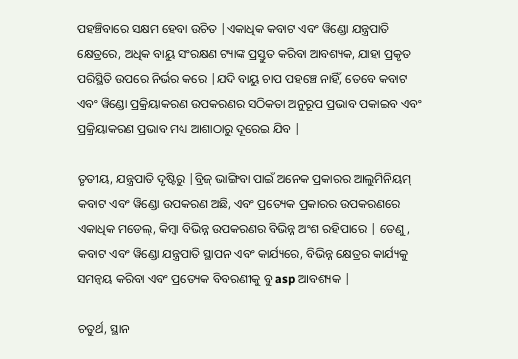ପହଞ୍ଚିବାରେ ସକ୍ଷମ ହେବା ଉଚିତ |ଏକାଧିକ କବାଟ ଏବଂ ୱିଣ୍ଡୋ ଯନ୍ତ୍ରପାତି କ୍ଷେତ୍ରରେ, ଅଧିକ ବାୟୁ ସଂରକ୍ଷଣ ଟ୍ୟାଙ୍କ ପ୍ରସ୍ତୁତ କରିବା ଆବଶ୍ୟକ, ଯାହା ପ୍ରକୃତ ପରିସ୍ଥିତି ଉପରେ ନିର୍ଭର କରେ |ଯଦି ବାୟୁ ଚାପ ପହଞ୍ଚେ ନାହିଁ, ତେବେ କବାଟ ଏବଂ ୱିଣ୍ଡୋ ପ୍ରକ୍ରିୟାକରଣ ଉପକରଣର ସଠିକତା ଅନୁରୂପ ପ୍ରଭାବ ପକାଇବ ଏବଂ ପ୍ରକ୍ରିୟାକରଣ ପ୍ରଭାବ ମଧ୍ୟ ଆଶାଠାରୁ ଦୂରେଇ ଯିବ |

ତୃତୀୟ, ଯନ୍ତ୍ରପାତି ଦୃଷ୍ଟିରୁ |ବ୍ରିଜ୍ ଭାଙ୍ଗିବା ପାଇଁ ଅନେକ ପ୍ରକାରର ଆଲୁମିନିୟମ୍ କବାଟ ଏବଂ ୱିଣ୍ଡୋ ଉପକରଣ ଅଛି, ଏବଂ ପ୍ରତ୍ୟେକ ପ୍ରକାରର ଉପକରଣରେ ଏକାଧିକ ମଡେଲ୍, କିମ୍ବା ବିଭିନ୍ନ ଉପକରଣର ବିଭିନ୍ନ ଅଂଶ ରହିପାରେ | ତେଣୁ, କବାଟ ଏବଂ ୱିଣ୍ଡୋ ଯନ୍ତ୍ରପାତି ସ୍ଥାପନ ଏବଂ କାର୍ଯ୍ୟରେ, ବିଭିନ୍ନ କ୍ଷେତ୍ରର କାର୍ଯ୍ୟକୁ ସମନ୍ୱୟ କରିବା ଏବଂ ପ୍ରତ୍ୟେକ ବିବରଣୀକୁ ବୁ asp ଆବଶ୍ୟକ |

ଚତୁର୍ଥ, ସ୍ଥାନ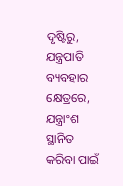ଦୃଷ୍ଟିରୁ, ଯନ୍ତ୍ରପାତି ବ୍ୟବହାର କ୍ଷେତ୍ରରେ, ଯନ୍ତ୍ରାଂଶ ସ୍ଥାନିତ କରିବା ପାଇଁ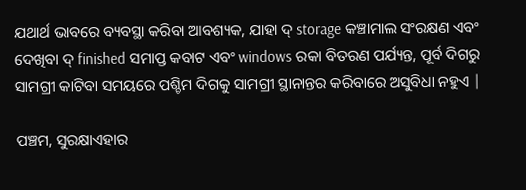ଯଥାର୍ଥ ଭାବରେ ବ୍ୟବସ୍ଥା କରିବା ଆବଶ୍ୟକ, ଯାହା ଦ୍ storage କଞ୍ଚାମାଲ ସଂରକ୍ଷଣ ଏବଂ ଦେଖିବା ଦ୍ finished ସମାପ୍ତ କବାଟ ଏବଂ windows ରକା ବିତରଣ ପର୍ଯ୍ୟନ୍ତ, ପୂର୍ବ ଦିଗରୁ ସାମଗ୍ରୀ କାଟିବା ସମୟରେ ପଶ୍ଚିମ ଦିଗକୁ ସାମଗ୍ରୀ ସ୍ଥାନାନ୍ତର କରିବାରେ ଅସୁବିଧା ନହୁଏ |

ପଞ୍ଚମ, ସୁରକ୍ଷାଏହାର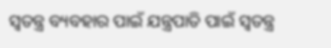ସ୍ୱତନ୍ତ୍ର ବ୍ୟବହାର ପାଇଁ ଯନ୍ତ୍ରପାତି ପାଇଁ ସ୍ୱତନ୍ତ୍ର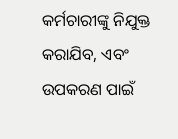କର୍ମଚାରୀଙ୍କୁ ନିଯୁକ୍ତ କରାଯିବ, ଏବଂ ଉପକରଣ ପାଇଁ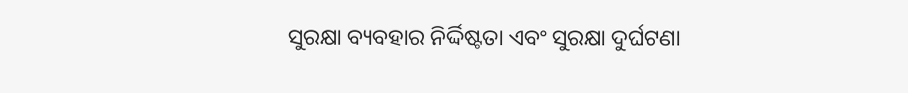ସୁରକ୍ଷା ବ୍ୟବହାର ନିର୍ଦ୍ଦିଷ୍ଟତା ଏବଂ ସୁରକ୍ଷା ଦୁର୍ଘଟଣା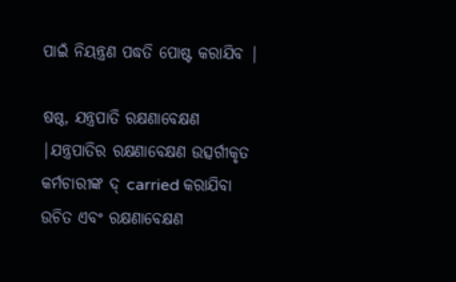ପାଇଁ ନିୟନ୍ତ୍ରଣ ପଦ୍ଧତି ପୋଷ୍ଟ କରାଯିବ |

ଷଷ୍ଠ, ଯନ୍ତ୍ରପାତି ରକ୍ଷଣାବେକ୍ଷଣ |ଯନ୍ତ୍ରପାତିର ରକ୍ଷଣାବେକ୍ଷଣ ଉତ୍ସର୍ଗୀକୃତ କର୍ମଚାରୀଙ୍କ ଦ୍ carried କରାଯିବା ଉଚିତ ଏବଂ ରକ୍ଷଣାବେକ୍ଷଣ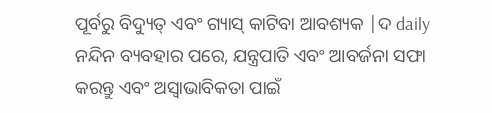ପୂର୍ବରୁ ବିଦ୍ୟୁତ୍ ଏବଂ ଗ୍ୟାସ୍ କାଟିବା ଆବଶ୍ୟକ |ଦ daily ନନ୍ଦିନ ବ୍ୟବହାର ପରେ, ଯନ୍ତ୍ରପାତି ଏବଂ ଆବର୍ଜନା ସଫା କରନ୍ତୁ ଏବଂ ଅସ୍ୱାଭାବିକତା ପାଇଁ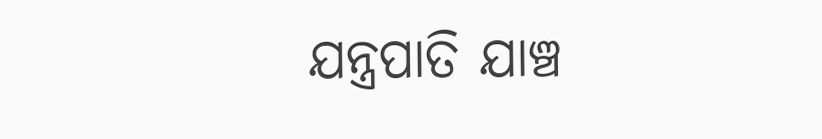ଯନ୍ତ୍ରପାତି ଯାଞ୍ଚ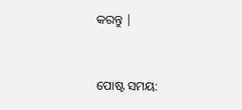କରନ୍ତୁ |


ପୋଷ୍ଟ ସମୟ: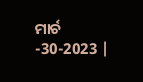ମାର୍ଚ -30-2023 |